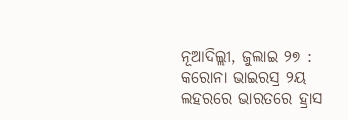ନୂଆଦିଲ୍ଲୀ, ଜୁଲାଇ ୨୭ : କରୋନା ଭାଇରସ୍ର ୨ୟ ଲହରରେ ଭାରତରେ ହ୍ରାସ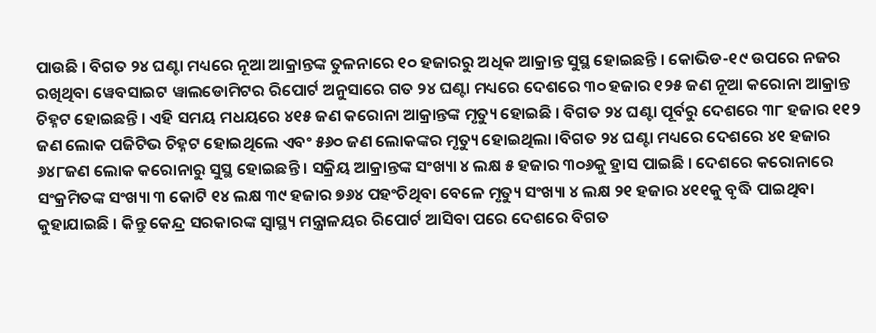ପାଉଛି । ବିଗତ ୨୪ ଘଣ୍ଟା ମଧ୍ୟରେ ନୂଆ ଆକ୍ରାନ୍ତଙ୍କ ତୁଳନାରେ ୧୦ ହଜାରରୁ ଅଧିକ ଆକ୍ରାନ୍ତ ସୁସ୍ଥ ହୋଇଛନ୍ତି । କୋଭିଡ-୧୯ ଉପରେ ନଜର ରଖିଥିବା ୱେବସାଇଟ ୱାଲଡୋମିଟର ରିପୋର୍ଟ ଅନୁସାରେ ଗତ ୨୪ ଘଣ୍ଟା ମଧ୍ୟରେ ଦେଶରେ ୩୦ ହଜାର ୧୨୫ ଜଣ ନୂଆ କରୋନା ଆକ୍ରାନ୍ତ ଚିହ୍ନଟ ହୋଇଛନ୍ତି । ଏହି ସମୟ ମଧୟରେ ୪୧୫ ଜଣ କରୋନା ଆକ୍ରାନ୍ତଙ୍କ ମୃତ୍ୟୁ ହୋଇଛି । ବିଗତ ୨୪ ଘଣ୍ଟା ପୂର୍ବରୁ ଦେଶରେ ୩୮ ହଜାର ୧୧୨ ଜଣ ଲୋକ ପଜିଟିଭ ଚିହ୍ନଟ ହୋଇଥିଲେ ଏବଂ ୫୬୦ ଜଣ ଲୋକଙ୍କର ମୃତ୍ୟୁ ହୋଇଥିଲା ।ବିଗତ ୨୪ ଘଣ୍ଟା ମଧ୍ୟରେ ଦେଶରେ ୪୧ ହଜାର ୬୪୮ଜଣ ଲୋକ କରୋନାରୁ ସୁସ୍ଥ ହୋଇଛନ୍ତି । ସକ୍ରିୟ ଆକ୍ରାନ୍ତଙ୍କ ସଂଖ୍ୟା ୪ ଲକ୍ଷ ୫ ହଜାର ୩୦୬କୁ ହ୍ରାସ ପାଇଛି । ଦେଶରେ କରୋନାରେ ସଂକ୍ରମିତଙ୍କ ସଂଖ୍ୟା ୩ କୋଟି ୧୪ ଲକ୍ଷ ୩୯ ହଜାର ୭୬୪ ପହଂଚିଥିବା ବେଳେ ମୃତ୍ୟୁ ସଂଖ୍ୟା ୪ ଲକ୍ଷ ୨୧ ହଜାର ୪୧୧କୁ ବୃଦ୍ଧି ପାଇଥିବା କୁହାଯାଇଛି । କିନ୍ତୁ କେନ୍ଦ୍ର ସରକାରଙ୍କ ସ୍ୱାସ୍ଥ୍ୟ ମନ୍ତ୍ରାଳୟର ରିପୋର୍ଟ ଆସିବା ପରେ ଦେଶରେ ବିଗତ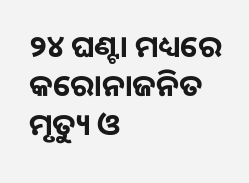୨୪ ଘଣ୍ଟା ମଧ୍ୟରେ କରୋନାଜନିତ ମୃତ୍ୟୁ ଓ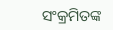ସଂକ୍ରମିତଙ୍କ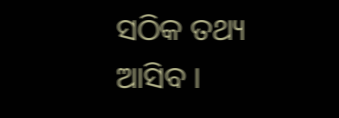ସଠିକ ତଥ୍ୟ ଆସିବ ।